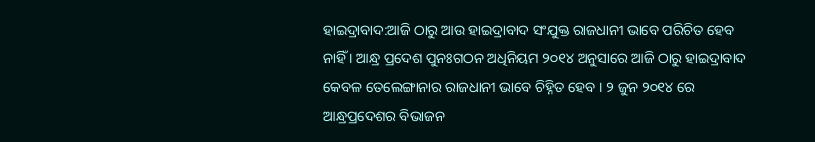ହାଇଦ୍ରାବାଦ:ଆଜି ଠାରୁ ଆଉ ହାଇଦ୍ରାବାଦ ସଂଯୁକ୍ତ ରାଜଧାନୀ ଭାବେ ପରିଚିତ ହେବ ନାହିଁ । ଆନ୍ଧ୍ର ପ୍ରଦେଶ ପୁନଃଗଠନ ଅଧିନିୟମ ୨୦୧୪ ଅନୁସାରେ ଆଜି ଠାରୁ ହାଇଦ୍ରାବାଦ କେବଳ ତେଲେଙ୍ଗାନାର ରାଜଧାନୀ ଭାବେ ଚିହ୍ନିତ ହେବ । ୨ ଜୁନ ୨୦୧୪ ରେ ଆନ୍ଧ୍ରପ୍ରଦେଶର ବିଭାଜନ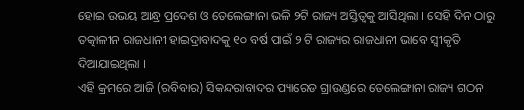ହୋଇ ଉଭୟ ଆନ୍ଧ୍ର ପ୍ରଦେଶ ଓ ତେଲେଙ୍ଗାନା ଭଳି ୨ଟି ରାଜ୍ୟ ଅସ୍ତିତ୍ବକୁ ଆସିଥିଲା । ସେହି ଦିନ ଠାରୁ ତତ୍କାଳୀନ ରାଜଧାନୀ ହାଇଦ୍ରାବାଦକୁ ୧୦ ବର୍ଷ ପାଇଁ ୨ ଟି ରାଜ୍ୟର ରାଜଧାନୀ ଭାବେ ସ୍ବୀକୃତି ଦିଆଯାଇଥିଲା ।
ଏହି କ୍ରମରେ ଆଜି (ରବିବାର) ସିକନ୍ଦରାବାଦର ପ୍ୟାରେଡ ଗ୍ରାଉଣ୍ଡରେ ତେଲେଙ୍ଗାନା ରାଜ୍ୟ ଗଠନ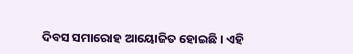ଦିବସ ସମାରୋହ ଆୟୋଜିତ ହୋଇଛି । ଏହି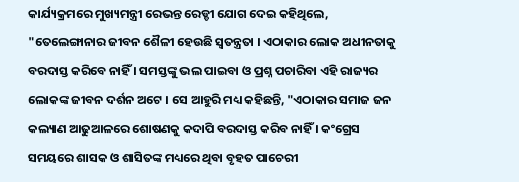କାର୍ଯ୍ୟକ୍ରମରେ ମୁଖ୍ୟମନ୍ତ୍ରୀ ରେଭନ୍ତ ରେଡ୍ଡୀ ଯୋଗ ଦେଇ କହିଥିଲେ, "ତେଲେଙ୍ଗାନାର ଜୀବନ ଶୈଳୀ ହେଉଛି ସ୍ବତନ୍ତ୍ରତା । ଏଠାକାର ଲୋକ ଅଧୀନତାକୁ ବରଦାସ୍ତ କରିବେ ନାହିଁ । ସମସ୍ତଙ୍କୁ ଭଲ ପାଇବା ଓ ପ୍ରଶ୍ନ ପଚାରିବା ଏହି ରାଜ୍ୟର ଲୋକଙ୍କ ଜୀବନ ଦର୍ଶନ ଅଟେ । ସେ ଆହୁରି ମଧ୍ୟ କହିଛନ୍ତି, "ଏଠାକାର ସମାଜ ଜନ କଲ୍ୟାଣ ଆଢୁଆଳରେ ଶୋଷଣକୁ କଦାପି ବରଦାସ୍ତ କରିବ ନାହିଁ । କଂଗ୍ରେସ ସମୟରେ ଶାସକ ଓ ଶାସିତଙ୍କ ମଧ୍ୟରେ ଥିବା ବୃହତ ପାଚେରୀ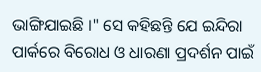ଭାଙ୍ଗିଯାଇଛି ।" ସେ କହିଛନ୍ତି ଯେ ଇନ୍ଦିରା ପାର୍କରେ ବିରୋଧ ଓ ଧାରଣା ପ୍ରଦର୍ଶନ ପାଇଁ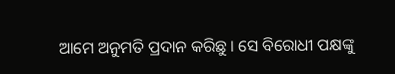ଆମେ ଅନୁମତି ପ୍ରଦାନ କରିଛୁ । ସେ ବିରୋଧୀ ପକ୍ଷଙ୍କୁ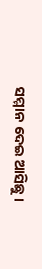ସମ୍ମାନ ଦେଇ ଆସିଛୁ ।